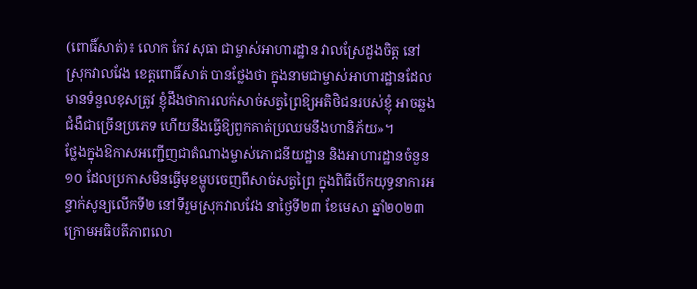(ពោធិ៍សាត់)៖ លោក កែវ សុធា ជាម្ចាស់អាហារដ្ឋាន វាលស្រែដួងចិត្ត នៅស្រុកវាលវែង ខេត្តពោធិ៍សាត់ បានថ្លែងថា ក្នុងនាមជាម្ចាស់អាហារដ្ឋានដែលមានទំនួលខុសត្រូវ ខ្ញុំដឹងថាការលក់សាច់សត្វព្រៃឱ្យអតិថិជនរបស់ខ្ញុំ អាចឆ្លងជំងឺជាច្រើនប្រភេទ ហើយនឹងធ្វើឱ្យពួកគាត់ប្រឈមនឹងហានិភ័យ»។
ថ្លែងក្នុងឱកាសអញ្ជើញជាតំណាងម្ចាស់ភោជនីយដ្ឋាន និងអាហារដ្ឋានចំនួន១០ ដែលប្រកាសមិនធ្វើមុខម្ហូបចេញពីសាច់សត្វព្រៃ ក្នុងពិធីបើកយុទ្ធនាការអន្ទាក់សូន្យលើកទី២ នៅទីរួមស្រុកវាលវែង នាថ្ងៃទី២៣ ខែមេសា ឆ្នាំ២០២៣ ក្រោមអធិបតីភាពលោ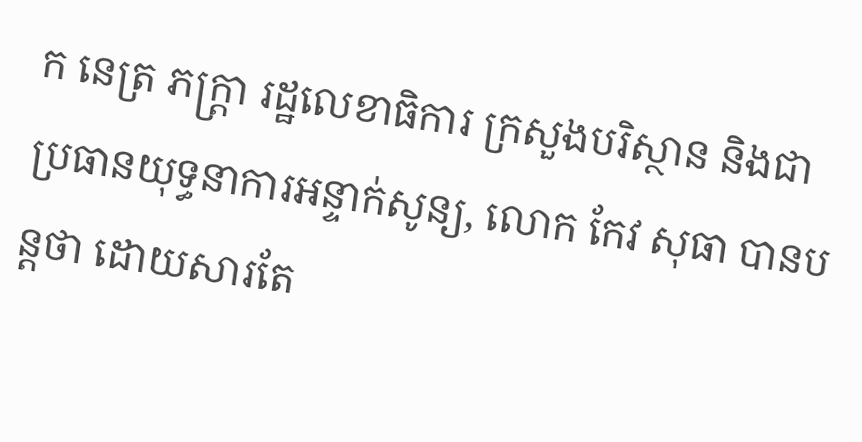ក នេត្រ ភក្ត្រា រដ្ឋលេខាធិការ ក្រសួងបរិស្ថាន និងជាប្រធានយុទ្ធនាការអន្ទាក់សូន្យ, លោក កែវ សុធា បានបន្តថា ដោយសារតែ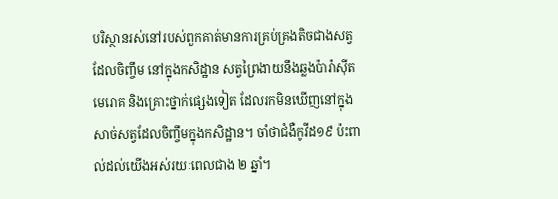បរិស្ថានរស់នៅរបស់ពួកគាត់មានការគ្រប់គ្រងតិចជាងសត្វ ដែលចិញ្ចឹម នៅក្នុងកសិដ្ឋាន សត្វព្រៃងាយនឹងឆ្លងប៉ារ៉ាស៊ីត មេរោគ និងគ្រោះថ្នាក់ផ្សេងទៀត ដែលរកមិនឃើញនៅក្នុងសាច់សត្វដែលចិញ្ចឹមក្នុងកសិដ្ឋាន។ ចាំថាជំងឺកូវីដ១៩ ប៉ះពាល់ដល់យើងអស់រយៈពេលជាង ២ ឆ្នាំ។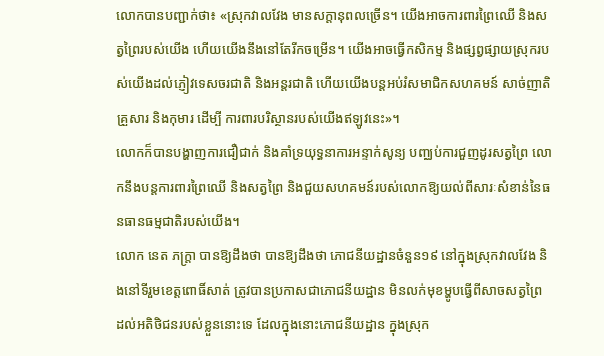លោកបានបញ្ជាក់ថា៖ «ស្រុកវាលវែង មានសក្តានុពលច្រើន។ យើងអាចការពារព្រៃឈើ និងសត្វព្រៃរបស់យើង ហើយយើងនឹងនៅតែរីកចម្រើន។ យើងអាចធ្វើកសិកម្ម និងផ្សព្វផ្សាយស្រុករបស់យើងដល់ភ្ញៀវទេសចរជាតិ និងអន្តរជាតិ ហើយយើងបន្តអប់រំសមាជិកសហគមន៍ សាច់ញាតិ គ្រួសារ និងកុមារ ដើម្បី ការពារបរិស្ថានរបស់យើងឥឡូវនេះ»។
លោកក៏បានបង្ហាញការជឿជាក់ និងគាំទ្រយុទ្ធនាការអន្ទាក់សូន្យ បញ្ឈប់ការជួញដូរសត្វព្រៃ លោកនឹងបន្តការពារព្រៃឈើ និងសត្វព្រៃ និងជួយសហគមន៍របស់លោកឱ្យយល់ពីសារៈសំខាន់នៃធនធានធម្មជាតិរបស់យើង។
លោក នេត ភក្ត្រា បានឱ្យដឹងថា បានឱ្យដឹងថា ភោជនីយដ្ឋានចំនួន១៩ នៅក្នុងស្រុកវាលវែង និងនៅទីរួមខេត្តពោធិ៍សាត់ ត្រូវបានប្រកាសជាភោជនីយដ្ឋាន មិនលក់មុខម្ហូបធ្វើពីសាចសត្វព្រៃ ដល់អតិថិជនរបស់ខ្លួននោះទេ ដែលក្នុងនោះភោជនីយដ្ឋាន ក្នុងស្រុក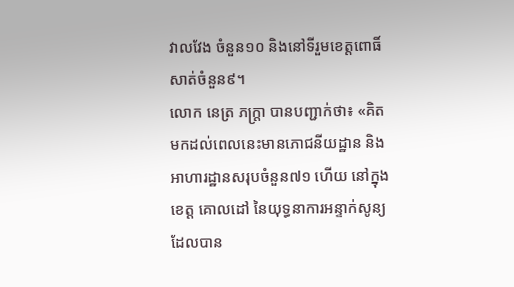វាលវែង ចំនួន១០ និងនៅទីរួមខេត្តពោធិ៍សាត់ចំនួន៩។
លោក នេត្រ ភក្ត្រា បានបញ្ជាក់ថា៖ «គិតមកដល់ពេលនេះមានភោជនីយដ្ឋាន និងអាហារដ្ឋានសរុបចំនួន៧១ ហើយ នៅក្នុងខេត្ត គោលដៅ នៃយុទ្ធនាការអន្ទាក់សូន្យ ដែលបាន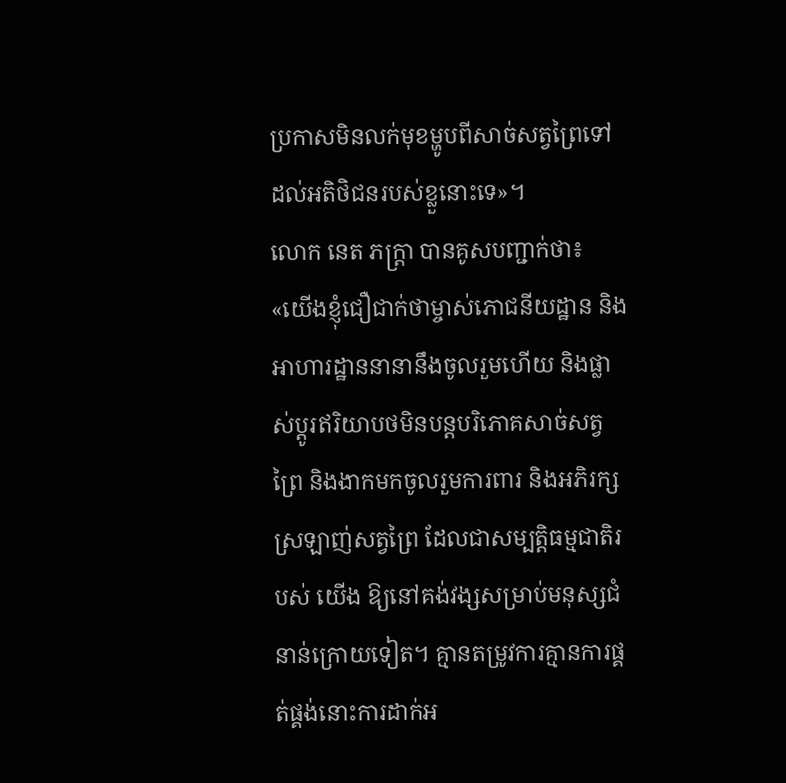ប្រកាសមិនលក់មុខម្ហូបពីសាច់សត្វព្រៃទៅដល់អតិថិជនរបស់ខ្លួនោះទេ»។
លោក នេត ភក្ត្រា បានគូសបញ្ជាក់ថា៖ «យើងខ្ញុំជឿជាក់ថាម្ចាស់ភោជនីយដ្ឋាន និងអាហារដ្ឋាននានានឹងចូលរួមហើយ និងផ្លាស់ប្តូរឥរិយាបថមិនបន្តបរិភោគសាច់សត្វព្រៃ និងងាកមកចូលរួមការពារ និងអភិរក្សស្រឡាញ់សត្វព្រៃ ដែលជាសម្បត្តិធម្មជាតិរបស់ យើង ឱ្យនៅគង់វង្សសម្រាប់មនុស្សជំនាន់ក្រោយទៀត។ គ្មានតម្រូវការគ្មានការផ្គត់ផ្គង់នោះការដាក់អ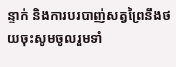ន្ទាក់ និងការបរបាញ់សត្វព្រៃនឹងថយចុះសូមចូលរួមទាំ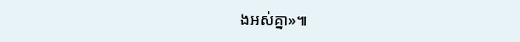ងអស់គ្នា»៕